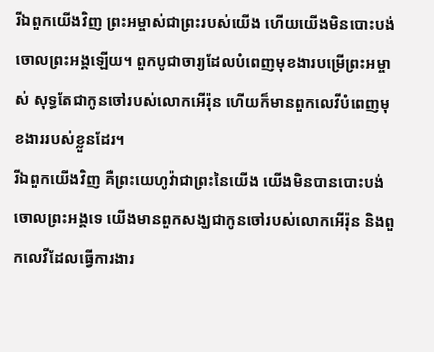រីឯពួកយើងវិញ ព្រះអម្ចាស់ជាព្រះរបស់យើង ហើយយើងមិនបោះបង់ចោលព្រះអង្គឡើយ។ ពួកបូជាចារ្យដែលបំពេញមុខងារបម្រើព្រះអម្ចាស់ សុទ្ធតែជាកូនចៅរបស់លោកអើរ៉ុន ហើយក៏មានពួកលេវីបំពេញមុខងាររបស់ខ្លួនដែរ។
រីឯពួកយើងវិញ គឺព្រះយេហូវ៉ាជាព្រះនៃយើង យើងមិនបានបោះបង់ចោលព្រះអង្គទេ យើងមានពួកសង្ឃជាកូនចៅរបស់លោកអើរ៉ុន និងពួកលេវីដែលធ្វើការងារ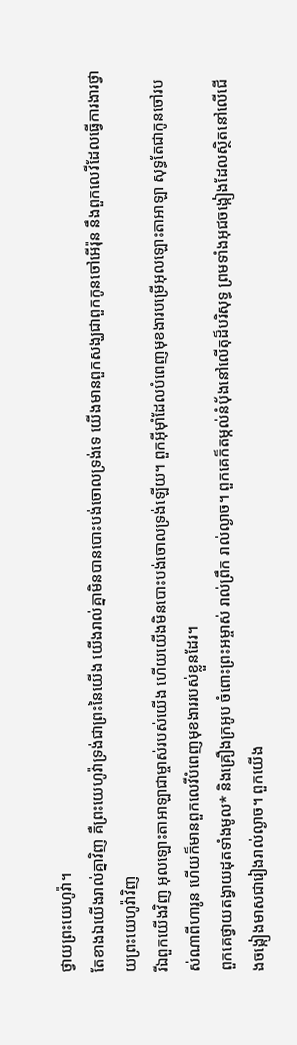ថ្វាយព្រះយេហូវ៉ា។
តែខាងឯយើងរាល់គ្នាវិញ គឺព្រះយេហូវ៉ាទ្រង់ជាព្រះនៃយើង យើងរាល់គ្នាមិនបានបោះបង់ចោលទ្រង់ទេ យើងមានពួកសង្ឃជាពួកកូនចៅអើរ៉ុន នឹងពួកលេវីដែលធ្វើការងារថ្វាយព្រះយេហូវ៉ាវិញ
រីឯពួកយើងវិញ អុលឡោះតាអាឡាជាម្ចាស់របស់យើង ហើយយើងមិនបោះបង់ចោលទ្រង់ឡើយ។ ពួកអ៊ីមុាំដែលបំពេញមុខងារបម្រើអុលឡោះតាអាឡា សុទ្ធតែជាកូនចៅរបស់ណាពីហារូន ហើយក៏មានពួកលេវីបំពេញមុខងាររបស់ខ្លួនដែរ។
ពួកគេថ្វាយតង្វាយដុតទាំងមូល* និងគ្រឿងក្រអូប ចំពោះព្រះអម្ចាស់ រាល់ព្រឹក រាល់ល្ងាច។ ពួកគេក៏តម្កល់នំបុ័ងនៅលើតុដ៏បរិសុទ្ធ ព្រមទាំងអុជចង្កៀងដែលស្ថិតនៅលើជើងចង្កៀងមាសជារៀងរាល់ល្ងាច។ ពួកយើង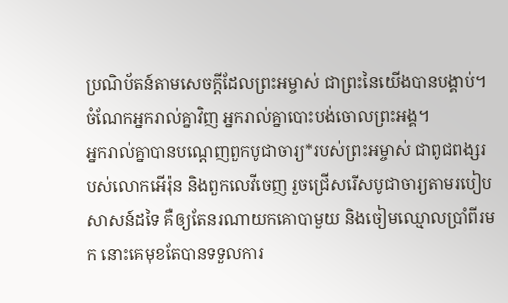ប្រណិប័តន៍តាមសេចក្ដីដែលព្រះអម្ចាស់ ជាព្រះនៃយើងបានបង្គាប់។ ចំណែកអ្នករាល់គ្នាវិញ អ្នករាល់គ្នាបោះបង់ចោលព្រះអង្គ។
អ្នករាល់គ្នាបានបណ្ដេញពួកបូជាចារ្យ*របស់ព្រះអម្ចាស់ ជាពូជពង្សរបស់លោកអើរ៉ុន និងពួកលេវីចេញ រួចជ្រើសរើសបូជាចារ្យតាមរបៀបសាសន៍ដទៃ គឺឲ្យតែនរណាយកគោបាមួយ និងចៀមឈ្មោលប្រាំពីរមក នោះគេមុខតែបានទទួលការ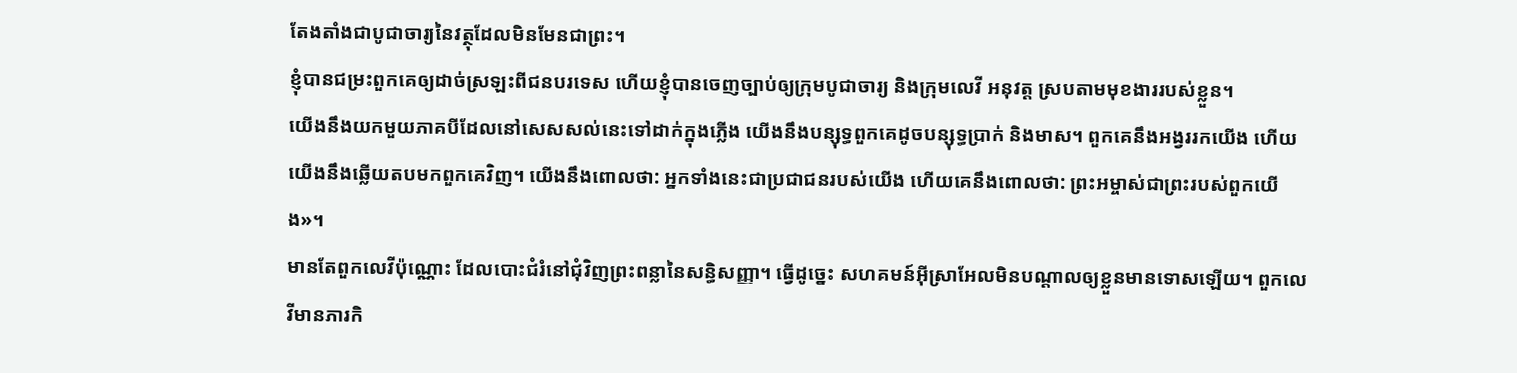តែងតាំងជាបូជាចារ្យនៃវត្ថុដែលមិនមែនជាព្រះ។
ខ្ញុំបានជម្រះពួកគេឲ្យដាច់ស្រឡះពីជនបរទេស ហើយខ្ញុំបានចេញច្បាប់ឲ្យក្រុមបូជាចារ្យ និងក្រុមលេវី អនុវត្ត ស្របតាមមុខងាររបស់ខ្លួន។
យើងនឹងយកមួយភាគបីដែលនៅសេសសល់នេះទៅដាក់ក្នុងភ្លើង យើងនឹងបន្សុទ្ធពួកគេដូចបន្សុទ្ធប្រាក់ និងមាស។ ពួកគេនឹងអង្វររកយើង ហើយយើងនឹងឆ្លើយតបមកពួកគេវិញ។ យើងនឹងពោលថា: អ្នកទាំងនេះជាប្រជាជនរបស់យើង ហើយគេនឹងពោលថា: ព្រះអម្ចាស់ជាព្រះរបស់ពួកយើង»។
មានតែពួកលេវីប៉ុណ្ណោះ ដែលបោះជំរំនៅជុំវិញព្រះពន្លានៃសន្ធិសញ្ញា។ ធ្វើដូច្នេះ សហគមន៍អ៊ីស្រាអែលមិនបណ្ដាលឲ្យខ្លួនមានទោសឡើយ។ ពួកលេវីមានភារកិ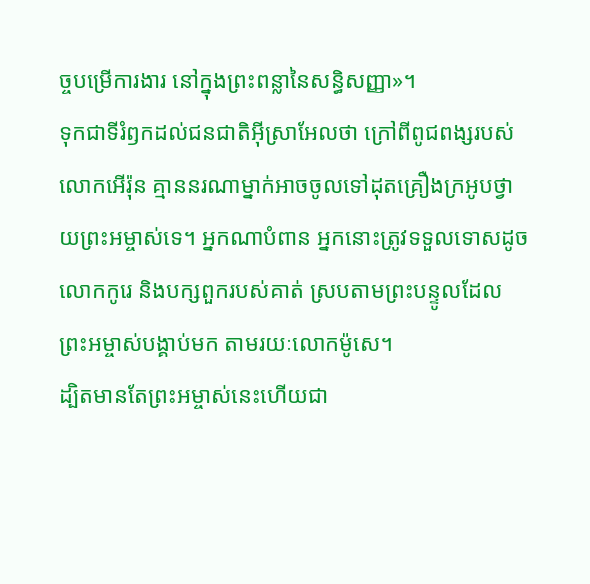ច្ចបម្រើការងារ នៅក្នុងព្រះពន្លានៃសន្ធិសញ្ញា»។
ទុកជាទីរំឭកដល់ជនជាតិអ៊ីស្រាអែលថា ក្រៅពីពូជពង្សរបស់លោកអើរ៉ុន គ្មាននរណាម្នាក់អាចចូលទៅដុតគ្រឿងក្រអូបថ្វាយព្រះអម្ចាស់ទេ។ អ្នកណាបំពាន អ្នកនោះត្រូវទទួលទោសដូចលោកកូរេ និងបក្សពួករបស់គាត់ ស្របតាមព្រះបន្ទូលដែលព្រះអម្ចាស់បង្គាប់មក តាមរយៈលោកម៉ូសេ។
ដ្បិតមានតែព្រះអម្ចាស់នេះហើយជា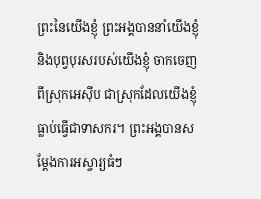ព្រះនៃយើងខ្ញុំ ព្រះអង្គបាននាំយើងខ្ញុំ និងបុព្វបុរសរបស់យើងខ្ញុំ ចាកចេញពីស្រុកអេស៊ីប ជាស្រុកដែលយើងខ្ញុំធ្លាប់ធ្វើជាទាសករ។ ព្រះអង្គបានសម្តែងការអស្ចារ្យធំៗ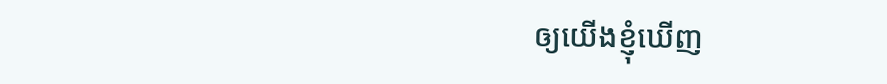ឲ្យយើងខ្ញុំឃើញ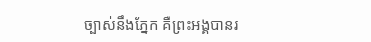ច្បាស់នឹងភ្នែក គឺព្រះអង្គបានរ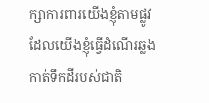ក្សាការពារយើងខ្ញុំតាមផ្លូវ ដែលយើងខ្ញុំធ្វើដំណើរឆ្លងកាត់ទឹកដីរបស់ជាតិ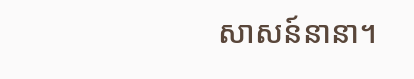សាសន៍នានា។